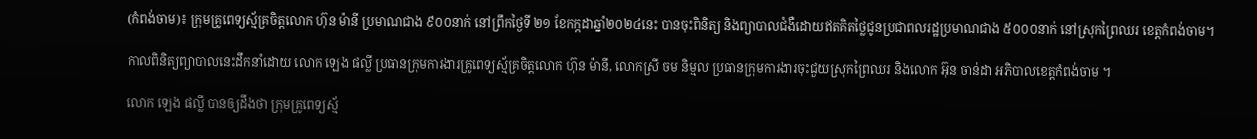(កំពង់ចាម)៖ ក្រុមគ្រូពេទ្យស្ម័គ្រចិត្តលោក ហ៊ុន ម៉ានី ប្រមាណជាង ៩០០នាក់ នៅព្រឹកថ្ងៃទី ២១ ខែកក្កដាឆ្នាំ២០២៤នេះ បានចុះពិនិត្យ និងព្យាបាលជំងឺដោយឥតគិតថ្លៃជូនប្រជាពលរដ្ឋប្រមាណជាង ៥០០០នាក់ នៅស្រុកព្រៃឈរ ខេត្តកំពង់ចាម។

កាលពិនិត្យព្យាបាលនេះដឹកនាំដោយ លោក ឡេង ផល្លី ប្រធានក្រុមការងារគ្រូពេទ្យស្ម័គ្រចិត្តលោក ហ៊ុន ម៉ានី, លោកស្រី ចម និម្មល ប្រធានក្រុមការងារចុះជួយស្រុកព្រៃឈរ និងលោក អ៊ុន ចាន់ដា អភិបាលខេត្តកំពង់ចាម ។

លោក ឡេង ផល្លី បានឲ្យដឹងថា ក្រុមគ្រូពេទ្យស្ម័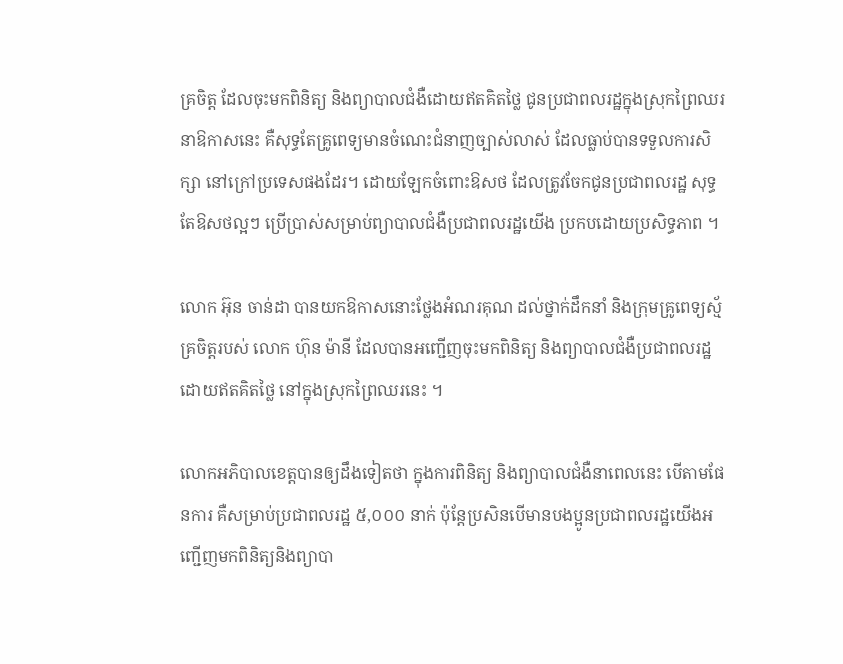គ្រចិត្ត ដែលចុះមកពិនិត្យ និងព្យាបាលជំងឺដោយឥតគិតថ្លៃ ជូនប្រជាពលរដ្ឋក្នុងស្រុកព្រៃឈរ នាឱកាសនេះ គឺសុទ្ធតែគ្រូពេទ្យមានចំណេះជំនាញច្បាស់លាស់ ដែលធ្លាប់បានទទួលការសិក្សា នៅក្រៅប្រទេសផងដែរ។ ដោយឡែកចំពោះឱសថ ដែលត្រូវចែកជូនប្រជាពលរដ្ឋ សុទ្ធតែឱសថល្អៗ ប្រើប្រាស់សម្រាប់ព្យាបាលជំងឺប្រជាពលរដ្ឋយើង ប្រកបដោយប្រសិទ្ធភាព ។

លោក អ៊ុន ចាន់ដា បានយកឱកាសនោះថ្លែងអំណរគុណ ដល់ថ្នាក់ដឹកនាំ និងក្រុមគ្រូពេទ្យស្ម័គ្រចិត្តរបស់ លោក ហ៊ុន ម៉ានី ដែលបានអញ្ជើញចុះមកពិនិត្យ និងព្យាបាលជំងឺប្រជាពលរដ្ឋដោយឥតគិតថ្លៃ នៅក្នុងស្រុកព្រៃឈរនេះ ។

លោកអភិបាលខេត្តបានឲ្យដឹងទៀតថា ក្នុងការពិនិត្យ និងព្យាបាលជំងឺនាពេលនេះ បើតាមផែនការ គឺសម្រាប់ប្រជាពលរដ្ឋ ៥,០០០ នាក់ ប៉ុន្តែប្រសិនបើមានបងប្អូនប្រជាពលរដ្ឋយើងអញ្ជើញមកពិនិត្យនិងព្យាបា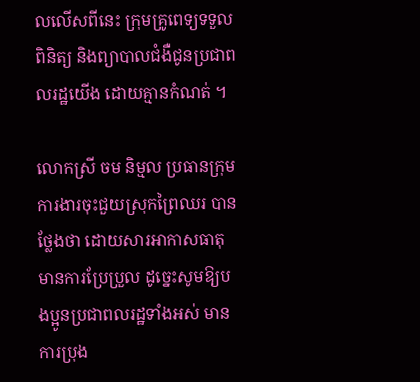លលើសពីនេះ ក្រុមគ្រូពេទ្យទទួលពិនិត្យ និងព្យាបាលជំងឺជូនប្រជាពលរដ្ឋយើង ដោយគ្មានកំណត់ ។

លោកស្រី ចម និម្មល ប្រធានក្រុមការងារចុះជួយស្រុកព្រៃឈរ បានថ្លែងថា ដោយសារអាកាសធាតុមានការប្រែប្រួល ដូច្នេះសូមឱ្យបងប្អូនប្រជាពលរដ្ឋទាំងអស់ មានការប្រុង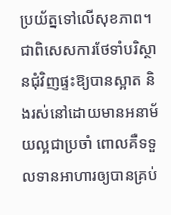ប្រយ័ត្នទៅលើសុខភាព។ ជាពិសេសការថែទាំបរិស្ថានជុំវិញផ្ទះឱ្យបានស្អាត និងរស់នៅដោយមានអនាម័យល្អជាប្រចាំ ពោលគឺទទួលទានអាហារឲ្យបានគ្រប់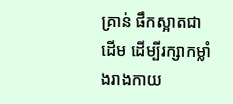គ្រាន់ ផឹកស្អាតជាដើម ដើម្បីរក្សាកម្លាំងរាងកាយ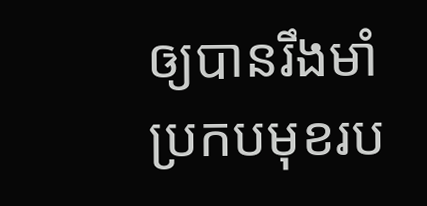ឲ្យបានរឹងមាំ ប្រកបមុខរប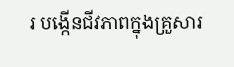រ បង្កើនជីវភាពក្នុងគ្រួសារ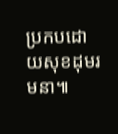ប្រកបដោយសុខដុមរមនា៕